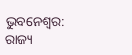ଭୁବନେଶ୍ୱର: ରାଜ୍ୟ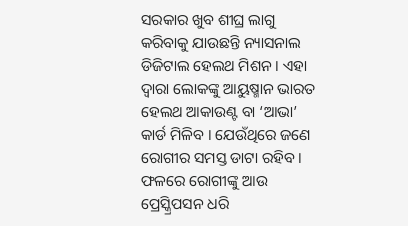ସରକାର ଖୁବ ଶୀଘ୍ର ଲାଗୁ କରିବାକୁ ଯାଉଛନ୍ତି ନ୍ୟାସନାଲ ଡିଜିଟାଲ ହେଲଥ ମିଶନ । ଏହା ଦ୍ୱାରା ଲୋକଙ୍କୁ ଆୟୁଷ୍ମାନ ଭାରତ ହେଲଥ ଆକାଉଣ୍ଟ ବା ‘ଆଭା’ କାର୍ଡ ମିଳିବ । ଯେଉଁଥିରେ ଜଣେ ରୋଗୀର ସମସ୍ତ ଡାଟା ରହିବ । ଫଳରେ ରୋଗୀଙ୍କୁ ଆଉ ପ୍ରେସ୍କ୍ରିପସନ ଧରି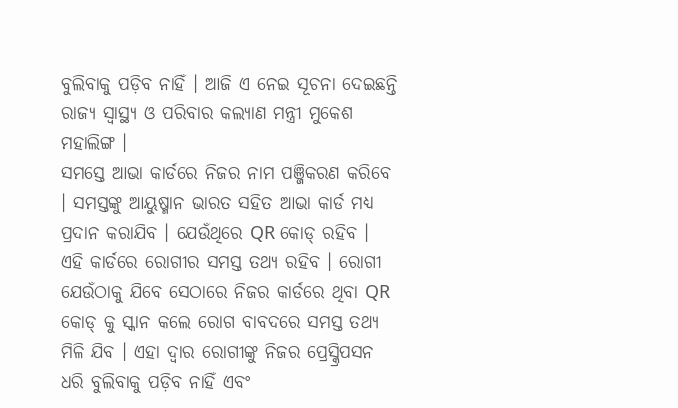ବୁଲିବାକୁ ପଡ଼ିବ ନାହିଁ । ଆଜି ଏ ନେଇ ସୂଚନା ଦେଇଛନ୍ତି ରାଜ୍ୟ ସ୍ୱାସ୍ଥ୍ୟ ଓ ପରିବାର କଲ୍ୟାଣ ମନ୍ତ୍ରୀ ମୁକେଶ ମହାଲିଙ୍ଗ ।
ସମସ୍ତେ ଆଭା କାର୍ଡରେ ନିଜର ନାମ ପଞ୍ଜିକରଣ କରିବେ । ସମସ୍ତଙ୍କୁ ଆୟୁଷ୍ମାନ ଭାରତ ସହିତ ଆଭା କାର୍ଡ ମଧ୍ୟ ପ୍ରଦାନ କରାଯିବ । ଯେଉଁଥିରେ QR କୋଡ୍ ରହିବ । ଏହି କାର୍ଡରେ ରୋଗୀର ସମସ୍ତ ତଥ୍ୟ ରହିବ । ରୋଗୀ ଯେଉଁଠାକୁ ଯିବେ ସେଠାରେ ନିଜର କାର୍ଡରେ ଥିବା QR କୋଡ୍ କୁ ସ୍କାନ କଲେ ରୋଗ ବାବଦରେ ସମସ୍ତ ତଥ୍ୟ ମିଳି ଯିବ । ଏହା ଦ୍ୱାର ରୋଗୀଙ୍କୁ ନିଜର ପ୍ରେସ୍କ୍ରିପସନ ଧରି ବୁଲିବାକୁ ପଡ଼ିବ ନାହିଁ ଏବଂ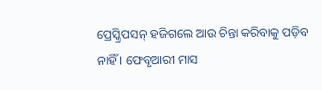ପ୍ରେସ୍କ୍ରିପସନ୍ ହଜିଗଲେ ଆଉ ଚିନ୍ତା କରିବାକୁ ପଡ଼ିବ ନାହିଁ । ଫେବୃଆରୀ ମାସ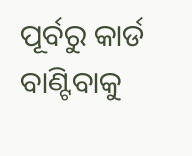ପୂର୍ବରୁ କାର୍ଡ ବାଣ୍ଟିବାକୁ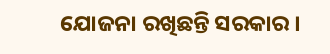ଯୋଜନା ରଖିଛନ୍ତି ସରକାର ।